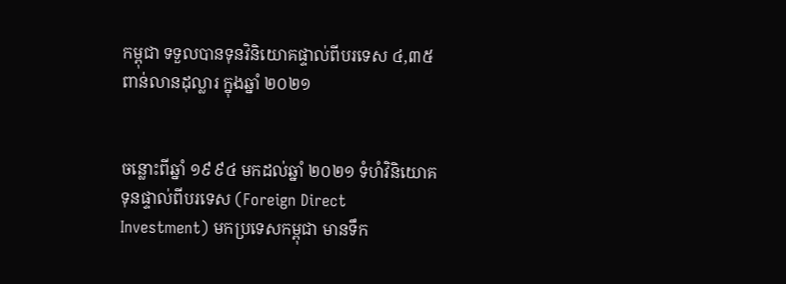កម្ពុជា ទទួលបានទុនវិនិយោគផ្ទាល់ពីបរទេស ៤,៣៥ ពាន់លានដុល្លារ ក្នុងឆ្នាំ ២០២១


ចន្លោះពីឆ្នាំ ១៩៩៤ មកដល់ឆ្នាំ ២០២១ ទំហំវិនិយោគទុនផ្ទាល់ពីបរទេស (Foreign Direct Investment) មកប្រទេសកម្ពុជា មានទឹក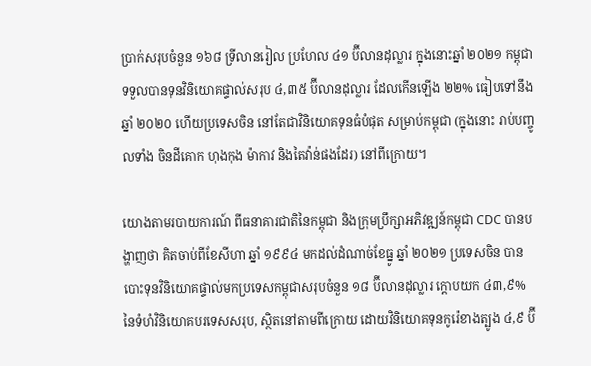ប្រាក់សរុបចំនួន ១៦៨ ទ្រីលានរៀល ប្រហែល ៤១ ប៊ីលានដុល្លារ ក្នុងនោះឆ្នាំ ២០២១ កម្ពុជា ទទួលបានទុនវិនិយោគផ្ទាល់សរុប ៤,៣៥ ប៊ីលានដុល្លារ ដែលកើនឡើង ២២% ធៀបទៅនឹងឆ្នាំ ២០២០ ហើយប្រទេសចិន នៅតែជាវិនិយោគទុនធំបំផុត សម្រាប់កម្ពុជា (ក្នុងនោះ រាប់បញ្ចូលទាំង ចិនដីគោក ហុងកុង ម៉ាកាវ និងតៃវ៉ាន់ផងដែរ) នៅពីក្រោយ។

យោងតាមរបាយការណ៍ ពីធនាគារជាតិនៃកម្ពុជា និងក្រុមប្រឹក្សាអភិវឌ្ឍន៍កម្ពុជា CDC បានបង្ហាញថា គិតចាប់ពីខែសីហា ឆ្នាំ ១៩៩៤ មកដល់ដំណាច់ខែធ្នូ ឆ្នាំ ២០២១ ប្រទេសចិន បានបោះទុនវិនិយោគផ្ទាល់មកប្រទេសកម្ពុជាសរុបចំនួន ១៨ ប៊ីលានដុល្លារ ក្ដោបយក ៤៣,៩% នៃទំហំវិនិយោគបរទេសសរុប, ស្ថិតនៅតាមពីក្រោយ ដោយវិនិយោគទុនកូរ៉េខាងត្បូង ៤,៩ ប៊ី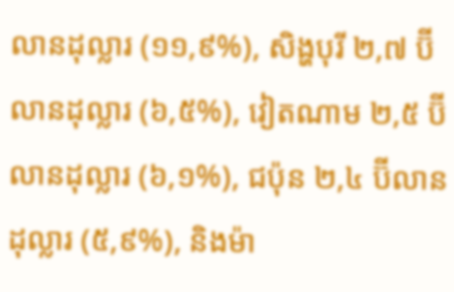លានដុល្លារ (១១,៩%), សិង្ហបុរី ២,៧ ប៊ីលានដុល្លារ (៦,៥%), វៀតណាម ២,៥ ប៊ីលានដុល្លារ (៦,១%), ជប៉ុន ២,៤ ប៊ីលានដុល្លារ (៥,៩%), និងម៉ា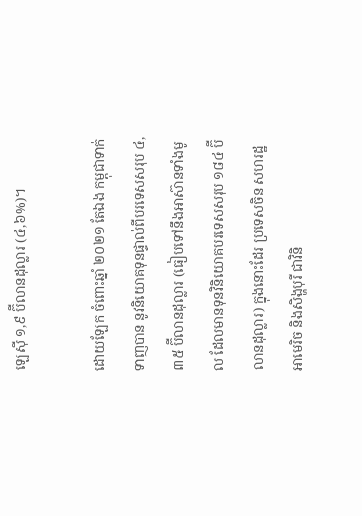ឡេស៊ី ១,៩ ប៊ីលានដុល្លារ (៤,៦%)។

ដោយឡែក ចំពោះឆ្នាំ ២០២១ តែឯង កម្ពុជាទាក់ទាញបាន នូវនិយោគទុនផ្ទាល់ពីបរទេសសរុប ៤,៣៥ ប៊ីលានដុល្លារ (ធៀបទៅនឹងអាស៊ានទាំងមូល ដែលមានទុនវិនិយោគបរទេសសរុប ១៨៤ ប៊ីលានដុល្លារ) ក្នុងនោះដែរ ប្រទេសចិន សហរដ្ឋអាមេរិច និងសិង្ហបុរី ជាវិនិ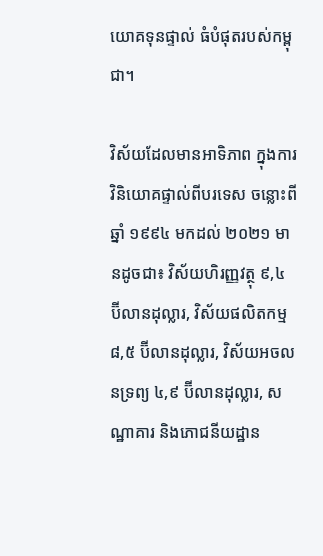យោគទុនផ្ទាល់ ធំបំផុតរបស់កម្ពុជា។

វិស័យដែលមានអាទិភាព ក្នុងការវិនិយោគផ្ទាល់ពីបរទេស ចន្លោះពីឆ្នាំ ១៩៩៤ មកដល់ ២០២១ មានដូចជា៖ វិស័យហិរញ្ញវត្ថុ ៩,៤ ប៊ីលានដុល្លារ, វិស័យផលិតកម្ម ៨,៥ ប៊ីលានដុល្លារ, វិស័យអចលនទ្រព្យ ៤,៩ ប៊ីលានដុល្លារ, សណ្ឋាគារ និងភោជនីយដ្ឋាន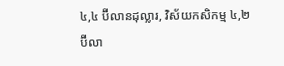៤,៤ ប៊ីលានដុល្លារ, វិស័យកសិកម្ម ៤,២ ប៊ីលា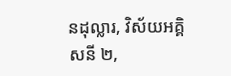នដុល្លារ, វិស័យអគ្គិសនី ២,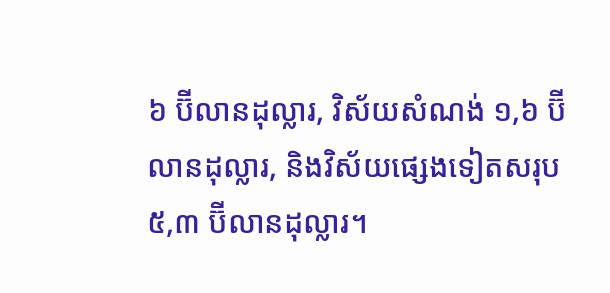៦ ប៊ីលានដុល្លារ, វិស័យសំណង់ ១,៦ ប៊ីលានដុល្លារ, និងវិស័យផ្សេងទៀតសរុប ៥,៣ ប៊ីលានដុល្លារ។